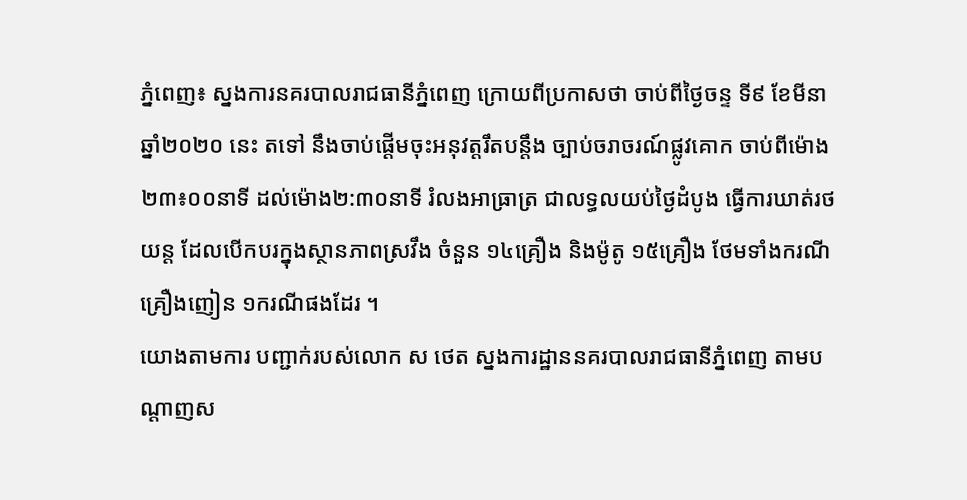ភ្នំពេញ៖ ស្នងការនគរបាលរាជធានីភ្នំពេញ ក្រោយពីប្រកាសថា ចាប់ពីថ្ងៃចន្ទ ទី៩ ខែមីនា ឆ្នាំ២០២០ នេះ តទៅ នឹងចាប់ផ្តើមចុះអនុវត្តរឹតបន្តឹង ច្បាប់ចរាចរណ៍ផ្លូវគោក ចាប់ពីម៉ោង ២៣៖០០នាទី ដល់ម៉ោង២:៣០នាទី រំលងអាធ្រាត្រ ជាលទ្ធលយប់ថ្ងៃដំបូង ធ្វើការឃាត់រថយន្ត ដែលបើកបរក្នុងស្ថានភាពស្រវឹង ចំនួន ១៤គ្រឿង និងម៉ូតូ ១៥គ្រឿង ថែមទាំងករណី គ្រឿងញៀន ១ករណីផងដែរ ។
យោងតាមការ បញ្ជាក់របស់លោក ស ថេត ស្នងការដ្ឋាននគរបាលរាជធានីភ្នំពេញ តាមបណ្តាញស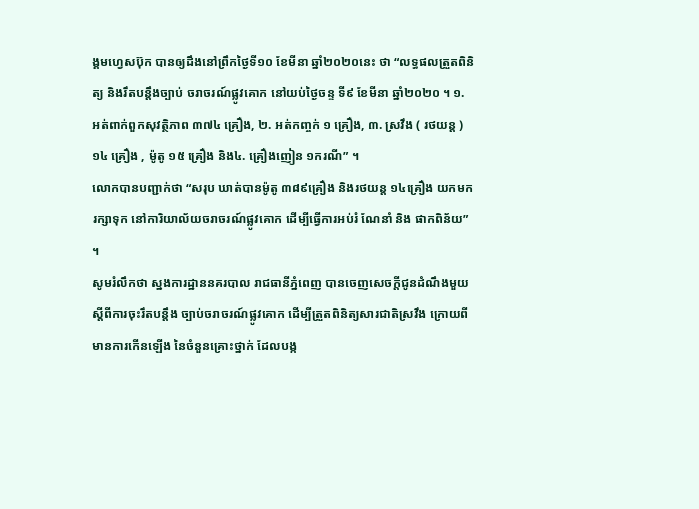ង្គមហ្វេសប៊ុក បានឲ្យដឹងនៅព្រឹកថ្ងៃទី១០ ខែមីនា ឆ្នាំ២០២០នេះ ថា “លទ្ធផលត្រួតពិនិត្យ និងរឹតបន្តឹងច្បាប់ ចរាចរណ៍ផ្លូវគោក នៅយប់ថ្ងៃចន្ទ ទី៩ ខែមីនា ឆ្នាំ២០២០ ។ ១. អត់ពាក់ពួកសុវត្ថិភាព ៣៧៤ គ្រឿង, ២. អត់កញ្ចក់ ១ គ្រឿង, ៣. ស្រវឹង ( រថយន្ត ) ១៤ គ្រឿង , ម៉ូតូ ១៥ គ្រឿង និង៤. គ្រឿងញៀន ១ករណី” ។
លោកបានបញ្ជាក់ថា “សរុប ឃាត់បានម៉ូតូ ៣៨៩គ្រឿង និងរថយន្ត ១៤គ្រឿង យកមករក្សាទុក នៅការិយាល័យចរាចរណ៍ផ្លូវគោក ដើម្បីធ្វើការអប់រំ ណែនាំ និង ផាកពិន័យ” ។
សូមរំលឹកថា ស្នងការដ្ឋាននគរបាល រាជធានីភ្នំពេញ បានចេញសេចក្តីជូនដំណឹងមួយ ស្តីពីការចុះរឹតបន្តឹង ច្បាប់ចរាចរណ៍ផ្លូវគោក ដើម្បីត្រួតពិនិត្យសារជាតិស្រវឹង ក្រោយពីមានការកើនឡើង នៃចំនួនគ្រោះថ្នាក់ ដែលបង្ក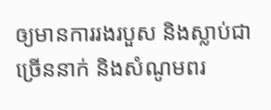ឲ្យមានការរងរបួស និងស្លាប់ជាច្រើននាក់ និងសំណូមពរ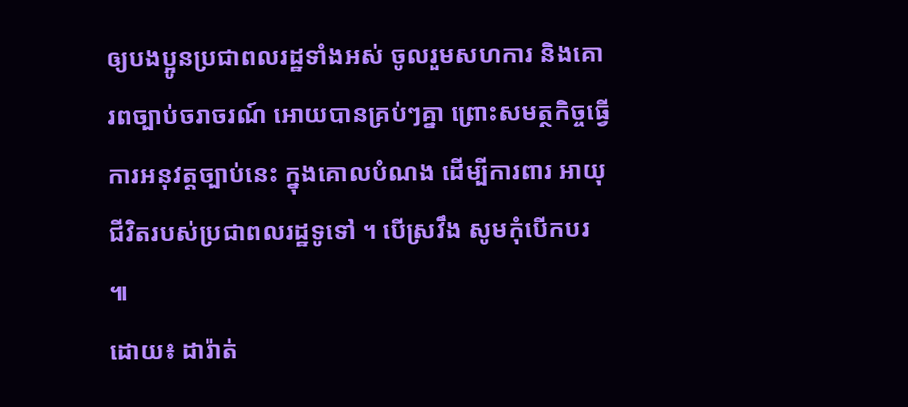ឲ្យបងប្អូនប្រជាពលរដ្ឋទាំងអស់ ចូលរួមសហការ និងគោរពច្បាប់ចរាចរណ៍ អោយបានគ្រប់ៗគ្នា ព្រោះសមត្ថកិច្ចធ្វើការអនុវត្តច្បាប់នេះ ក្នុងគោលបំណង ដើម្បីការពារ អាយុជីវិតរបស់ប្រជាពលរដ្ឋទូទៅ ។ បើស្រវឹង សូមកុំបើកបរ ៕
ដោយ៖ ដារ៉ាត់